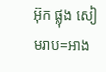អ៊ុក ផ្លុង សៀមរាប=អាង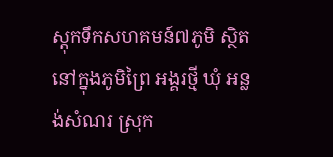ស្តុកទឹកសហគមន៍៧ភូមិ ស្ថិតនៅក្នុងភូមិព្រៃ អង្គរថ្មី ឃុំ អន្លង់សំណរ ស្រុក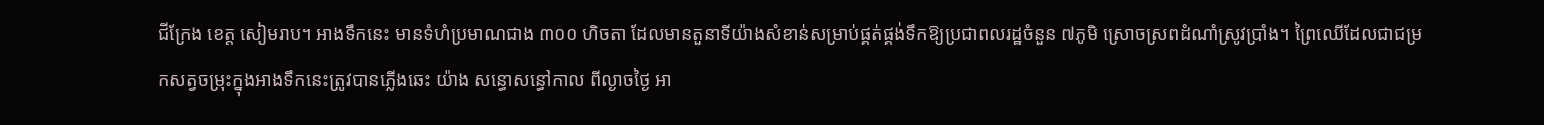ជីក្រែង ខេត្ត សៀមរាប។ អាងទឹកនេះ មានទំហំប្រមាណជាង ៣០០ ហិចតា ដែលមានតួនាទីយ៉ាងសំខាន់សម្រាប់ផ្គត់ផ្គង់ទឹកឱ្យប្រជាពលរដ្ឋចំនួន ៧ភូមិ ស្រោចស្រពដំណាំស្រូវប្រាំង។ ព្រៃឈើដែលជាជម្រកសត្វចម្រុះក្នុងអាងទឹកនេះត្រូវបានភ្លើងឆេះ យ៉ាង សន្ធោសន្ធៅកាល ពីល្ងាចថ្ងៃ អា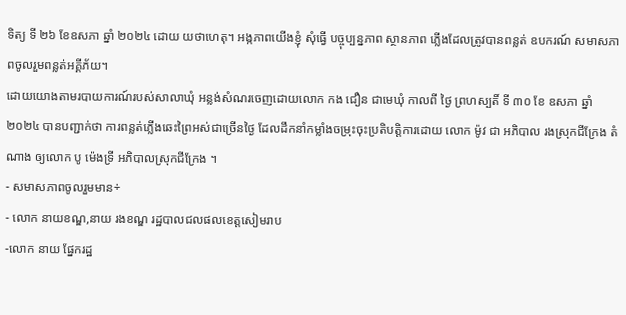ទិត្យ ទី ២៦ ខែឧសភា ឆ្នាំ ២០២៤ ដោយ យថាហេតុ។ អង្កភាពយើងខ្ញុំ សុំធ្វើ បច្ចុប្បន្នភាព ស្ថានភាព ភ្លើងដែលត្រូវបានពន្លត់ ឧបករណ៍ សមាសភាពចូលរួមពន្លត់អគ្គីភ័យ។
ដោយយោងតាមរបាយការណ៍របស់សាលាឃុំ អន្លង់សំណរចេញដោយលោក កង ជឿន ជាមេឃុំ កាលពី ថ្ងៃ ព្រហស្បតិ៍ ទី ៣០ ខែ ឧសភា ឆ្នាំ ២០២៤ បានបញ្ជាក់ថា ការពន្លត់ភ្លើងឆេះព្រៃអស់ជាច្រើនថ្ងៃ ដែលដឹកនាំកម្លាំងចម្រុះចុះប្រតិបត្តិការដោយ លោក ម៉ូវ ជា អភិបាល រងស្រុកជីក្រែង តំណាង ឲ្យលោក បូ ម៉េងទ្រី អភិបាលស្រុកជីក្រែង ។
- សមាសភាពចូលរួមមាន÷
- លោក នាយខណ្ឌ,នាយ រងខណ្ឌ រដ្ឋបាលជលផលខេត្តសៀមរាប
-លោក នាយ ផ្នែករដ្ឋ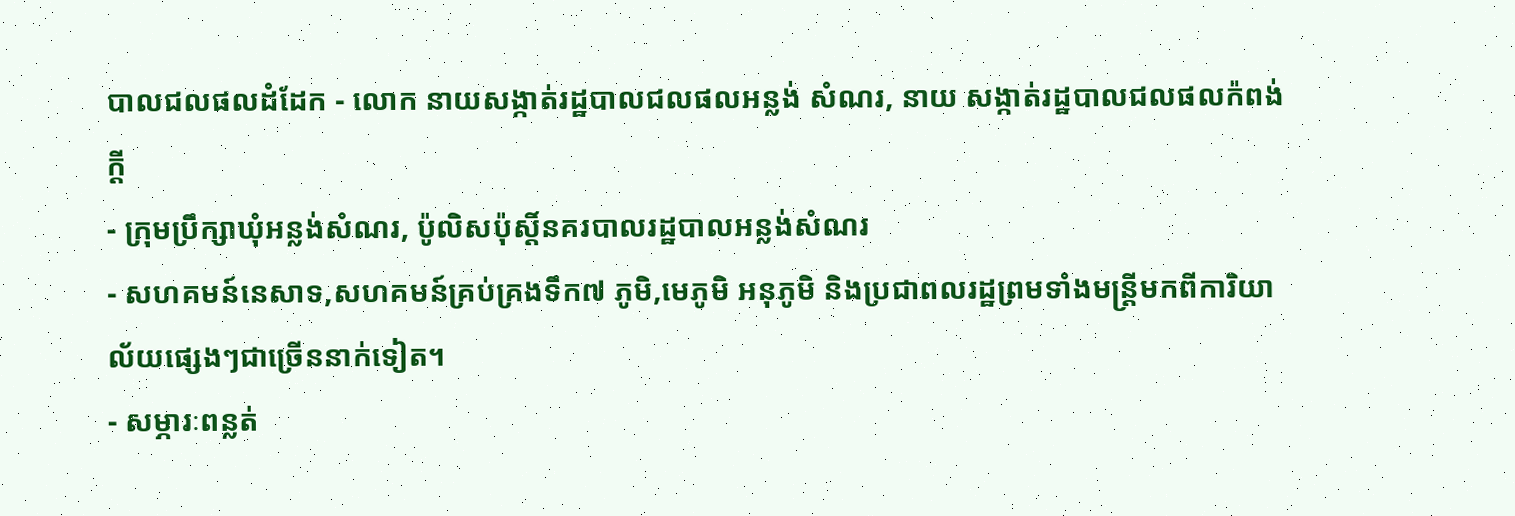បាលជលផលដំដែក - លោក នាយសង្កាត់រដ្ឋបាលជលផលអន្លង់ សំណរ, នាយ សង្កាត់រដ្ឋបាលជលផលក៉ពង់ក្ដី
- ក្រុមប្រឹក្សាឃុំអន្លង់សំណរ, ប៉ូលិសប៉ុស្តិ៍នគរបាលរដ្ឋបាលអន្លង់សំណរ
- សហគមន៍នេសាទ,សហគមន៍គ្រប់គ្រងទឹក៧ ភូមិ,មេភូមិ អនុភូមិ និងប្រជាពលរដ្ឋព្រមទាំងមន្ត្រីមកពីការិយាល័យផ្សេងៗជាច្រើននាក់ទៀត។
- សម្ភារៈពន្លត់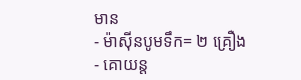មាន
- ម៉ាស៊ីនបូមទឹក= ២ គ្រឿង
- គោយន្ត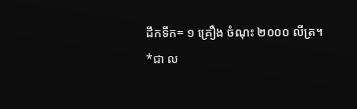ដឹកទឹក= ១ គ្រឿង ចំណុះ ២០០០ លីត្រ។
*ជា ល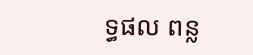ទ្ធផល ពន្ល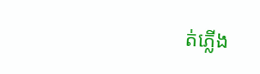ត់ភ្លើង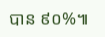បាន ៩០%៕